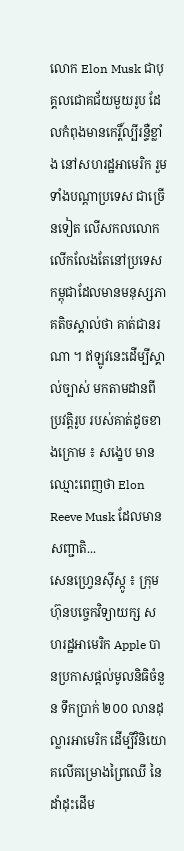លោក Elon Musk ជាបុគ្គលជោគជ័យមួយរូប ដែលកំពុងមានកេរ្តិ៍ល្បីរន្ទឺខ្លាំង នៅសហរដ្ឋអាមេរិក រួមទាំងបណ្ដាប្រទេស ជាច្រើនទៀត លើសកលលោក លើកលែងតែនៅប្រទេសកម្ពុជាដែលមានមនុស្សភាគតិចស្គាល់ថា គាត់ជានរណា ។ ឥឡូវនេះដើម្បីស្គាល់ច្បាស់ មកតាមដានពីប្រវត្តិរូប របស់គាត់ដូចខាងក្រោម ៖ សង្ខេប មានឈ្មោះពេញថា Elon Reeve Musk ដែលមានសញ្ជាតិ...
សេនហ្វ្រេនស៊ីស្កូ ៖ ក្រុមហ៊ុនបច្ចេកវិទ្យាយក្ស សហរដ្ឋអាមេរិក Apple បានប្រកាសផ្តល់មូលនិធិចំនួន ទឹកប្រាក់ ២០០ លានដុល្លារអាមេរិក ដើម្បីវិនិយោគលើគម្រោងព្រៃឈើ នៃដាំដុះដើម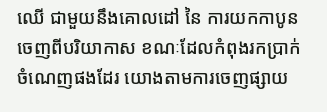ឈើ ជាមួយនឹងគោលដៅ នៃ ការយកកាបូន ចេញពីបរិយាកាស ខណៈដែលកំពុងរកប្រាក់ ចំណេញផងដែរ យោងតាមការចេញផ្សាយ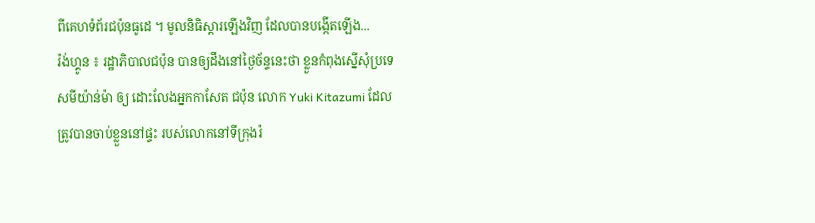ពីគេហទំព័រជប៉ុនធូដេ ។ មូលនិធិស្តារឡើងវិញ ដែលបានបង្កើតឡើង...
រ៉ង់ហ្គូន ៖ រដ្ឋាភិបាលជប៉ុន បានឲ្យដឹងនៅថ្ងៃច័ន្ទនេះថា ខ្លួនកំពុងស្នើសុំប្រទេសមីយ៉ាន់ម៉ា ឲ្យ ដោះលែងអ្នកកាសែត ជប៉ុន លោក Yuki Kitazumi ដែលត្រូវបានចាប់ខ្លួននៅផ្ទះ របស់លោកនៅទីក្រុងរ៉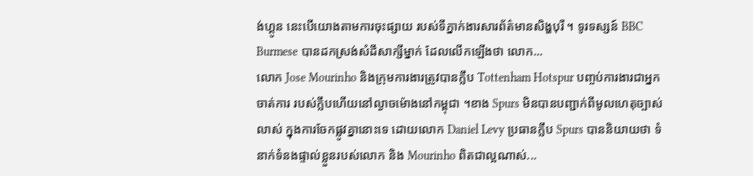ង់ហ្គូន នេះបើយោងតាមការចុះផ្សាយ របស់ទីភ្នាក់ងារសារព័ត៌មានសិង្ហបុរី ។ ទូរទស្សន៍ BBC Burmese បានដកស្រង់សំដីសាក្សីម្នាក់ ដែលលើកឡើងថា លោក...
លោក Jose Mourinho និងក្រុមការងារត្រូវបានក្លឹប Tottenham Hotspur បញ្ចប់ការងារជាអ្នកចាត់ការ របស់ក្លឹបហើយនៅល្ងាចម៉ោងនៅកម្ពុជា ។ខាង Spurs មិនបានបញ្ជាក់ពីមូលហេតុច្បាស់លាស់ ក្នុងការចែកផ្លូវគ្នានោះទេ ដោយលោក Daniel Levy ប្រធានក្លឹប Spurs បាននិយាយថា ទំនាក់ទំនងផ្ទាល់ខ្លួនរបស់លោក និង Mourinho ពិតជាល្អណាស់...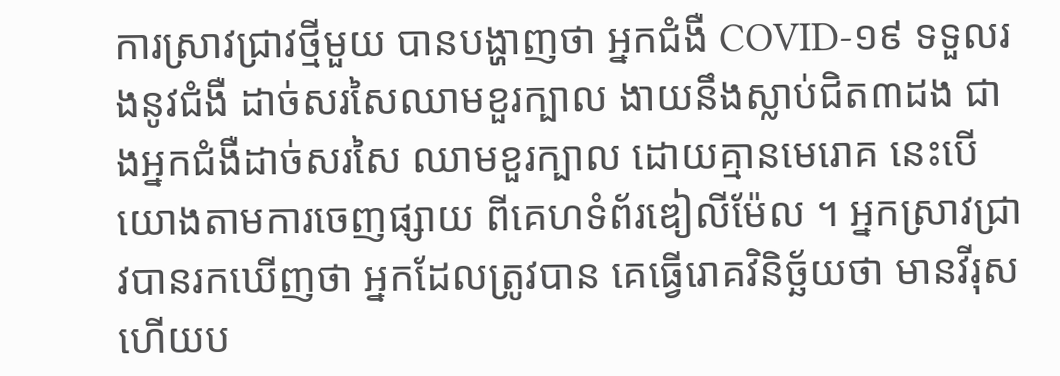ការស្រាវជ្រាវថ្មីមួយ បានបង្ហាញថា អ្នកជំងឺ COVID-១៩ ទទួលរងនូវជំងឺ ដាច់សរសៃឈាមខួរក្បាល ងាយនឹងស្លាប់ជិត៣ដង ជាងអ្នកជំងឺដាច់សរសៃ ឈាមខួរក្បាល ដោយគ្មានមេរោគ នេះបើយោងតាមការចេញផ្សាយ ពីគេហទំព័រឌៀលីម៉ែល ។ អ្នកស្រាវជ្រាវបានរកឃើញថា អ្នកដែលត្រូវបាន គេធ្វើរោគវិនិច្ឆ័យថា មានវីរុស ហើយប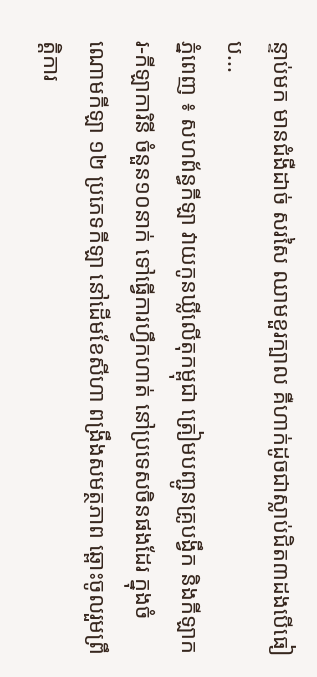ន្ទាប់មក មានជំងឺដាច់ សរសៃ ឈាមខួរក្បាល គឺហាក់ដូចជាស្លាប់ជិត៣ដងបើធៀប...
ភ្នំពេញ ៖ សហព័ន្ធកីឡា វាយកូនឃ្លីលើតុកម្ពុជា ត្រៀមបញ្ជូនគ្រូបង្វឹក និងកីឡាករ-កីឡាការិនី ចំនួន១០នាក់ ទៅធ្វើការហ្វឹកហាត់ នៅប្រទេសចិនផងដែរ ក្នុងចំណោមកីឡា ១២ ប្រភេទកីឡា នៅដើមខែសីហា ពង្រឹងសមត្ថភាព ឆ្ពោះចូលរួមព្រឹត្តិការ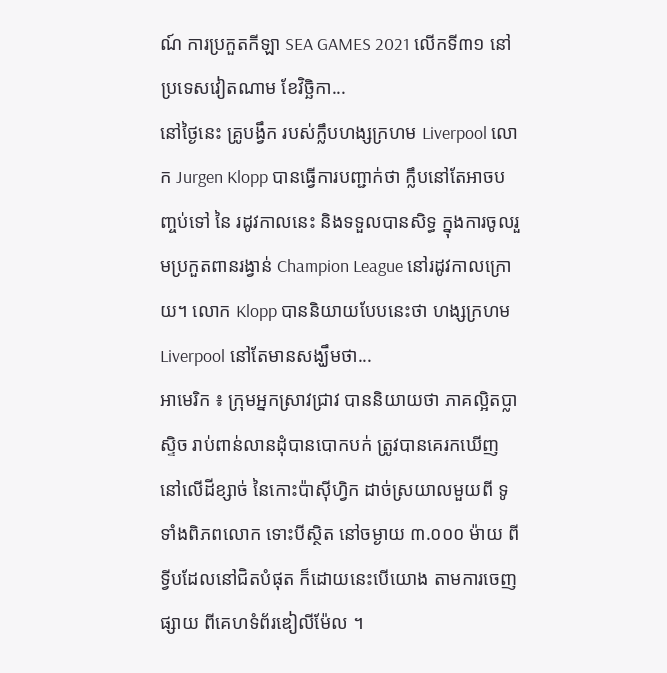ណ៍ ការប្រកួតកីឡា SEA GAMES 2021 លើកទី៣១ នៅប្រទេសវៀតណាម ខែវិច្ឆិកា...
នៅថ្ងៃនេះ គ្រូបង្វឹក របស់ក្លឹបហង្សក្រហម Liverpool លោក Jurgen Klopp បានធ្វើការបញ្ជាក់ថា ក្លឹបនៅតែអាចបញ្ចប់ទៅ នៃ រដូវកាលនេះ និងទទួលបានសិទ្ធ ក្នុងការចូលរួមប្រកួតពានរង្វាន់ Champion League នៅរដូវកាលក្រោយ។ លោក Klopp បាននិយាយបែបនេះថា ហង្សក្រហម Liverpool នៅតែមានសង្ឃឹមថា...
អាមេរិក ៖ ក្រុមអ្នកស្រាវជ្រាវ បាននិយាយថា ភាគល្អិតប្លាស្ទិច រាប់ពាន់លានដុំបានបោកបក់ ត្រូវបានគេរកឃើញ នៅលើដីខ្សាច់ នៃកោះប៉ាស៊ីហ្វិក ដាច់ស្រយាលមួយពី ទូទាំងពិភពលោក ទោះបីស្ថិត នៅចម្ងាយ ៣.០០០ ម៉ាយ ពីទ្វីបដែលនៅជិតបំផុត ក៏ដោយនេះបើយោង តាមការចេញផ្សាយ ពីគេហទំព័រឌៀលីម៉ែល ។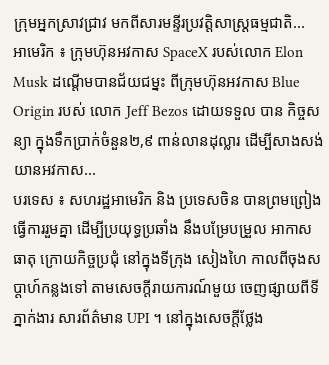ក្រុមអ្នកស្រាវជ្រាវ មកពីសារមន្ទីរប្រវត្តិសាស្រ្តធម្មជាតិ...
អាមេរិក ៖ ក្រុមហ៊ុនអវកាស SpaceX របស់លោក Elon Musk ដណ្តើមបានជ័យជម្នះ ពីក្រុមហ៊ុនអវកាស Blue Origin របស់ លោក Jeff Bezos ដោយទទួល បាន កិច្ចសន្យា ក្នុងទឹកប្រាក់ចំនួន២,៩ ពាន់លានដុល្លារ ដើម្បីសាងសង់ យានអវកាស...
បរទេស ៖ សហរដ្ឋអាមេរិក និង ប្រទេសចិន បានព្រមព្រៀងធ្វើការរួមគ្នា ដើម្បីប្រយុទ្ធប្រឆាំង នឹងបម្រែបម្រួល អាកាសធាតុ ក្រោយកិច្ចប្រជុំ នៅក្នុងទីក្រុង សៀងហៃ កាលពីចុងសប្ដាហ៍កន្លងទៅ តាមសេចក្តីរាយការណ៍មួយ ចេញផ្សាយពីទីភ្នាក់ងារ សារព័ត៌មាន UPI ។ នៅក្នុងសេចក្តីថ្លែង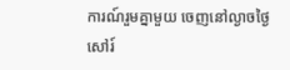ការណ៍រួមគ្នាមួយ ចេញនៅល្ងាចថ្ងៃសៅរ៍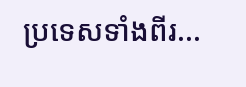ប្រទេសទាំងពីរ...